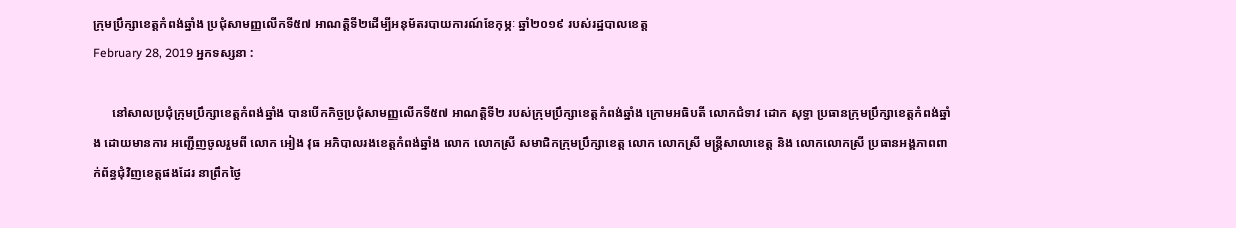ក្រុមប្រឹក្សាខេត្តកំពង់ឆ្នាំង ប្រជុំសាមញ្ញលើកទី៥៧ អាណត្តិទី២ដើម្បីអនុម័តរបាយការណ៍ខែកុម្ភៈ ឆ្នាំ២០១៩ របស់រដ្ឋបាលខេត្ត
February 28, 2019 អ្នកទស្សនា :

      នៅសាលប្រជុំក្រុមប្រឹក្សាខេត្តកំពង់ឆ្នាំង បានបើកកិច្ចប្រជុំសាមញ្ញលើកទី៥៧ អាណត្តិទី២ របស់ក្រុមប្រឹក្សាខេត្តកំពង់ឆ្នាំង ក្រោមអធិបតី លោកជំទាវ ដោក សុទ្ធា ប្រធានក្រុមប្រឹក្សាខេត្តកំពង់ឆ្នាំង ដោយមានការ អញ្ជើញចូលរួមពី លោក អៀង វុធ អភិបាលរងខេត្តកំពង់ឆ្នាំង លោក លោកស្រី សមាជិកក្រុមប្រឹក្សាខេត្ត លោក លោកស្រី មន្រ្តីសាលាខេត្ត និង លោកលោកស្រី ប្រធានអង្គភាពពាក់ព័ន្ធជុំវិញខេត្តផងដែរ នាព្រឹកថ្ងៃ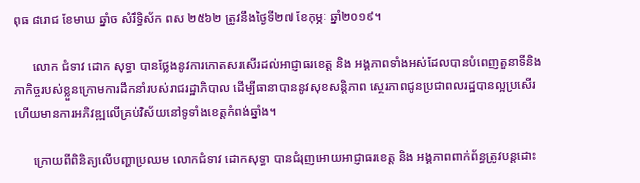ពុធ ៨រោជ ខែមាឃ ឆ្នាំច សំរឹទ្ធិស័ក ពស ២៥៦២ ត្រូវនឹងថ្ងៃទី២៧ ខែកុម្ភៈ ឆ្នាំ២០១៩។

      លោក ជំទាវ ដោក សុទ្ធា បានថ្លែងនូវការកោតសរសើរដល់អាជ្ញាធរខេត្ត និង អង្គភាពទាំងអស់ដែលបានបំពេញតួនាទីនិងភាកិច្ចរបស់ខ្លួនក្រោមការដឹកនាំរបស់រាជរដ្ឋាភិបាល ដើម្បីធានាបាននូវសុខសន្តិភាព ស្ថេរភាពជូនប្រជាពលរដ្ឋបានល្អប្រសើរ ហើយមានការអភិវឌ្ឍលើគ្រប់វិស័យនៅទូទាំងខេត្តកំពង់ឆ្នាំង។

      ក្រោយពីពិនិត្យលើបញ្ហាប្រឈម លោកជំទាវ ដោកសុទ្ធា បានជំរុញអោយអាជ្ញាធរខេត្ត និង អង្គភាពពាក់ព័ន្ធត្រូវបន្តដោះ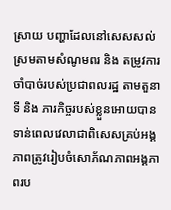ស្រាយ បញ្ហាដែលនៅសេសសល់ ស្រមតាមសំណូមពរ និង តម្រូវការចាំបាច់របស់ប្រជាពលរដ្ឋ តាមតួនាទី និង ភារកិច្ចរបស់ខ្លួនអោយបានទាន់ពេលវេលាជាពិសេសគ្រប់អង្គភាពត្រូវរៀបចំសោភ័ណភាពអង្គភាពរប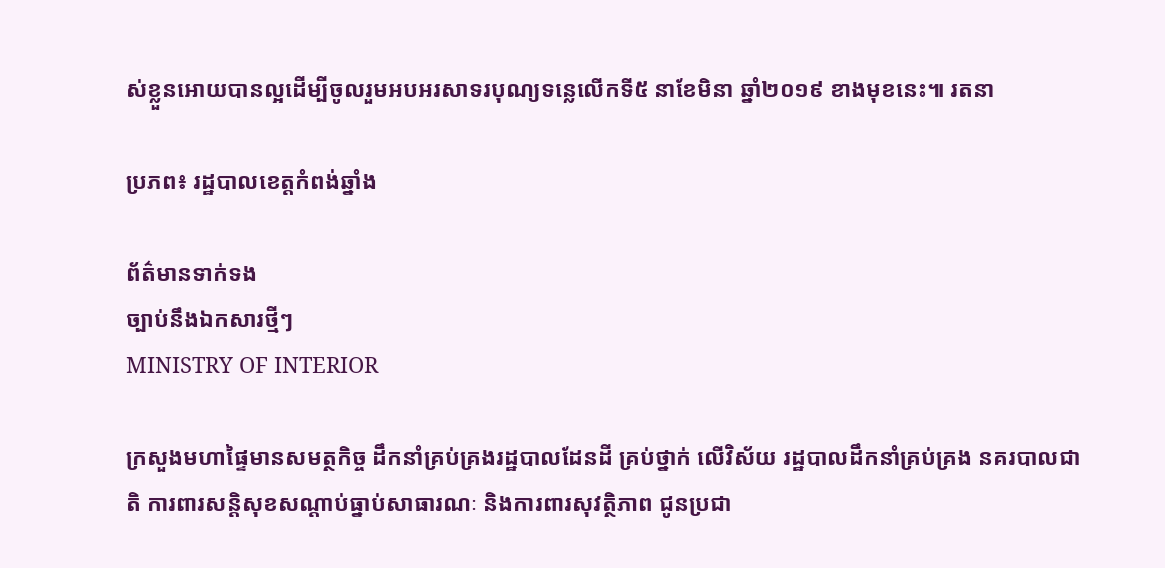ស់ខ្លួនអោយបានល្អដើម្បីចូលរួមអបអរសាទរបុណ្យទន្លេលើកទី៥ នាខែមិនា ឆ្នាំ២០១៩ ខាងមុខនេះ៕ រតនា

ប្រភព៖ រដ្ឋបាលខេត្តកំពង់ឆ្នាំង

ព័ត៌មានទាក់ទង
ច្បាប់នឹងឯកសារថ្មីៗ
MINISTRY OF INTERIOR

ក្រសួងមហាផ្ទៃមានសមត្ថកិច្ច ដឹកនាំគ្រប់គ្រងរដ្ឋបាលដែនដី គ្រប់ថ្នាក់ លើវិស័យ រដ្ឋបាលដឹកនាំគ្រប់គ្រង នគរបាលជាតិ ការពារសន្តិសុខសណ្តាប់ធ្នាប់សាធារណៈ និងការពារសុវត្ថិភាព ជូនប្រជា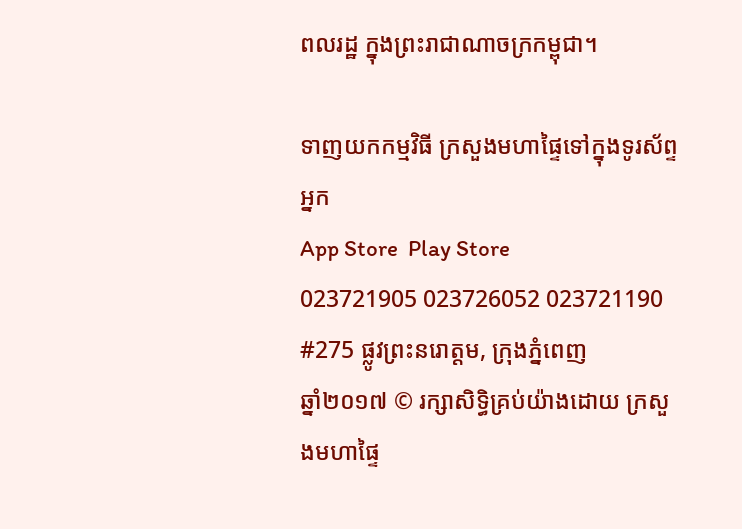ពលរដ្ឋ ក្នុងព្រះរាជាណាចក្រកម្ពុជា។

ទាញយកកម្មវិធី ក្រសួងមហាផ្ទៃទៅក្នុងទូរស័ព្ទអ្នក
App Store  Play Store
023721905 023726052 023721190
#275 ផ្លូវព្រះនរោត្តម, ក្រុងភ្នំពេញ
ឆ្នាំ២០១៧ © រក្សាសិទ្ធិគ្រប់យ៉ាងដោយ ក្រសួងមហាផ្ទៃ